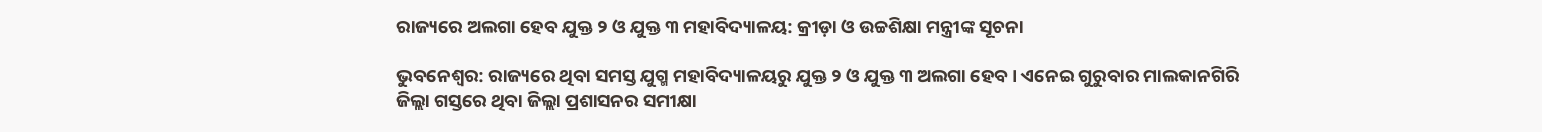ରାଜ୍ୟରେ ଅଲଗା ହେବ ଯୁକ୍ତ ୨ ଓ ଯୁକ୍ତ ୩ ମହାବିଦ୍ୟାଳୟ: କ୍ରୀଡ଼ା ଓ ଉଚ୍ଚଶିକ୍ଷା ମନ୍ତ୍ରୀଙ୍କ ସୂଚନା

ଭୁବନେଶ୍ୱର: ରାଜ୍ୟରେ ଥିବା ସମସ୍ତ ଯୁଗ୍ମ ମହାବିଦ୍ୟାଳୟରୁ ଯୁକ୍ତ ୨ ଓ ଯୁକ୍ତ ୩ ଅଲଗା ହେବ । ଏନେଇ ଗୁରୁବାର ମାଲକାନଗିରି ଜିଲ୍ଲା ଗସ୍ତରେ ଥିବା ଜିଲ୍ଲା ପ୍ରଶାସନର ସମୀକ୍ଷା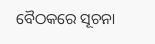ବୈଠକରେ ସୂଚନା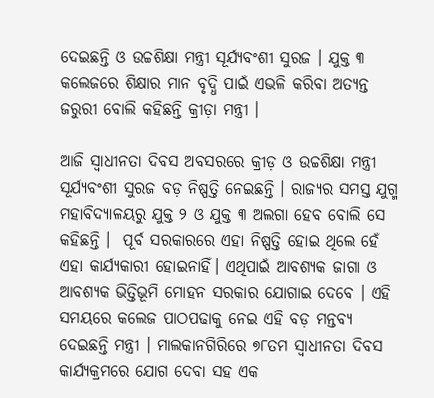ଦେଇଛନ୍ତି ଓ ଉଚ୍ଚଶିକ୍ଷା ମନ୍ତ୍ରୀ ସୂର୍ଯ୍ୟବଂଶୀ ସୁରଜ । ଯୁକ୍ତ ୩ କଲେଜରେ ଶିକ୍ଷାର ମାନ ବୃଦ୍ଧି ପାଇଁ ଏଭଳି କରିବା ଅତ୍ୟନ୍ତ ଜରୁରୀ ବୋଲି କହିଛନ୍ତି କ୍ରୀଡ଼ା ମନ୍ତ୍ରୀ ।

ଆଜି ସ୍ୱାଧୀନତା ଦିବସ ଅବସରରେ କ୍ରୀଡ଼ ଓ ଉଚ୍ଚଶିକ୍ଷା ମନ୍ତ୍ରୀ ସୂର୍ଯ୍ୟବଂଶୀ ସୁରଜ ବଡ଼ ନିଷ୍ପତ୍ତି ନେଇଛନ୍ତି । ରାଜ୍ୟର ସମସ୍ତ ଯୁଗ୍ମ ମହାବିଦ୍ୟାଳୟରୁ ଯୁକ୍ତ ୨ ଓ ଯୁକ୍ତ ୩ ଅଲଗା ହେବ ବୋଲି ସେ କହିଛନ୍ତି ।  ପୂର୍ବ ସରକାରରେ ଏହା ନିଷ୍ପତ୍ତି ହୋଇ ଥିଲେ ହେଁ ଏହା କାର୍ଯ୍ୟକାରୀ ହୋଇନାହିଁ। ଏଥିପାଇଁ ଆବଶ୍ୟକ ଜାଗା ଓ ଆବଶ୍ୟକ ଭିତ୍ତିଭୂମି ମୋହନ ସରକାର ଯୋଗାଇ ଦେବେ । ଏହି ସମୟରେ କଲେଜ ପାଠପଢାକୁ ନେଇ ଏହି ବଡ଼ ମନ୍ତବ୍ୟ ଦେଇଛନ୍ତି ମନ୍ତ୍ରୀ । ମାଲକାନଗିରିରେ ୭୮ତମ ସ୍ୱାଧୀନତା ଦିବସ କାର୍ଯ୍ୟକ୍ରମରେ ଯୋଗ ଦେବା ସହ ଏକ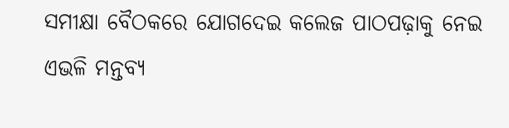ସମୀକ୍ଷା ବୈଠକରେ ଯୋଗଦେଇ କଲେଜ ପାଠପଢ଼ାକୁ ନେଇ ଏଭଳି ମନ୍ତବ୍ୟ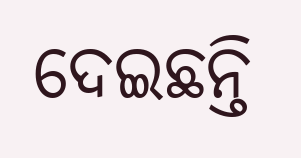ଦେଇଛନ୍ତି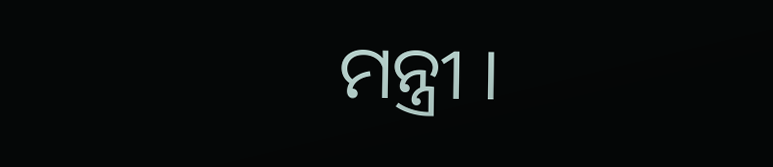ମନ୍ତ୍ରୀ ।